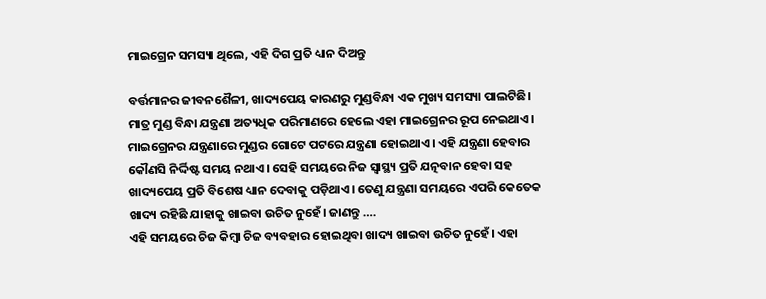ମାଇଗ୍ରେନ ସମସ୍ୟା ଥିଲେ, ଏହି ଦିଗ ପ୍ରତି ଧ୍ୟାନ ଦିଅନ୍ତୁ

ବର୍ତ୍ତମାନର ଜୀବନଶୈଳୀ, ଖାଦ୍ୟପେୟ କାରଣରୁ ମୁଣ୍ଡବିନ୍ଧା ଏକ ମୁଖ୍ୟ ସମସ୍ୟା ପାଲଟିଛି। ମାତ୍ର ମୁଣ୍ଡ ବିନ୍ଧା ଯନ୍ତ୍ରଣା ଅତ୍ୟଧିକ ପରିମାଣରେ ହେଲେ ଏହା ମାଇଗ୍ରେନର ରୂପ ନେଇଥାଏ। ମାଇଗ୍ରେନର ଯନ୍ତ୍ରଣାରେ ମୁଣ୍ଡର ଗୋଟେ ପଟରେ ଯନ୍ତ୍ରଣା ହୋଇଥାଏ। ଏହି ଯନ୍ତ୍ରଣା ହେବାର କୌଣସି ନିର୍ଦ୍ଦିଷ୍ଟ ସମୟ ନଥାଏ। ସେହି ସମୟରେ ନିଜ ସ୍ୱାସ୍ଥ୍ୟ ପ୍ରତି ଯତ୍ନବାନ ହେବା ସହ ଖାଦ୍ୟପେୟ ପ୍ରତି ବିଶେଷ ଧ୍ୟାନ ଦେବାକୁ ପଡ଼ିଥାଏ। ତେଣୁ ଯନ୍ତ୍ରଣା ସମୟରେ ଏପରି କେତେକ ଖାଦ୍ୟ ରହିଛି ଯାହାକୁ ଖାଇବା ଉଚିତ ନୁହେଁ। ଜାଣନ୍ତୁ ….
ଏହି ସମୟରେ ଚିଜ କିମ୍ବା ଚିଜ ବ୍ୟବହାର ହୋଇଥିବା ଖାଦ୍ୟ ଖାଇବା ଉଚିତ ନୁହେଁ। ଏହା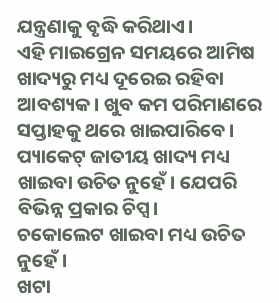ଯନ୍ତ୍ରଣାକୁ ବୃଦ୍ଧି କରିଥାଏ।
ଏହି ମାଇଗ୍ରେନ ସମୟରେ ଆମିଷ ଖାଦ୍ୟରୁ ମଧ୍ୟ ଦୂରେଇ ରହିବା ଆବଶ୍ୟକ। ଖୁବ କମ ପରିମାଣରେ ସପ୍ତାହକୁ ଥରେ ଖାଇପାରିବେ।
ପ୍ୟାକେଟ୍‍ ଜାତୀୟ ଖାଦ୍ୟ ମଧ୍ୟ ଖାଇବା ଉଚିତ ନୁହେଁ। ଯେପରି ବିଭିନ୍ନ ପ୍ରକାର ଚିପ୍ସ।
ଚକୋଲେଟ ଖାଇବା ମଧ୍ୟ ଉଚିତ ନୁହେଁ।
ଖଟା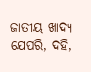ଜାତୀୟ ଖାଦ୍ୟ ଯେପରି, ଦହି,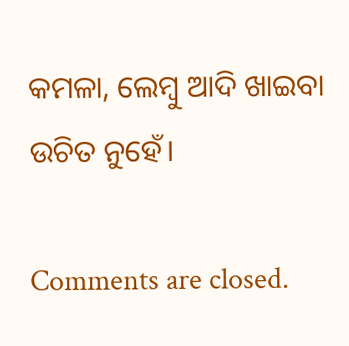କମଳା, ଲେମ୍ବୁ ଆଦି ଖାଇବା ଉଚିତ ନୁହେଁ।

Comments are closed.